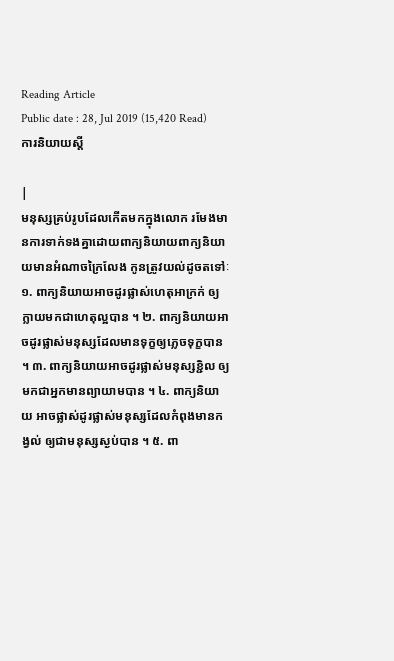Reading Article
Public date : 28, Jul 2019 (15,420 Read)
ការនិយាយស្ដី

|
មនុស្សគ្រប់រូបដែលកើតមកក្នុងលោក រមែងមានការទាក់ទងគ្នាដោយពាក្យនិយាយពាក្យនិយាយមានអំណាចក្រៃលែង កូនត្រូវយល់ដូចតទៅៈ
១. ពាក្យនិយាយអាចដូរផ្លាស់ហេតុអាក្រក់ ឲ្យក្លាយមកជាហេតុល្អបាន ។ ២. ពាក្យនិយាយអាចដូរផ្លាស់មនុស្សដែលមានទុក្ខឲ្យភ្លេចទុក្ខបាន ។ ៣. ពាក្យនិយាយអាចដូរផ្លាស់មនុស្សខ្ជិល ឲ្យមកជាអ្នកមានព្យាយាមបាន ។ ៤. ពាក្យនិយាយ អាចផ្លាស់ដូរផ្លាស់មនុស្សដែលកំពុងមានកង្វល់ ឲ្យជាមនុស្សស្ងប់បាន ។ ៥. ពា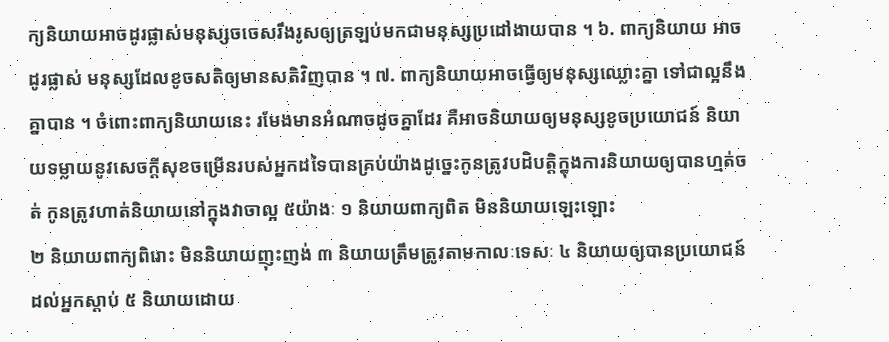ក្យនិយាយអាចដូរផ្លាស់មនុស្សចចេសរឹងរូសឲ្យត្រឡប់មកជាមនុស្សប្រដៅងាយបាន ។ ៦. ពាក្យនិយាយ អាចដូរផ្លាស់ មនុស្សដែលខូចសតិឲ្យមានសតិវិញបាន ។ ៧. ពាក្យនិយាយអាចធ្វើឲ្យមនុស្សឈ្លោះគ្នា ទៅជាល្អនឹងគ្នាបាន ។ ចំពោះពាក្យនិយាយនេះ រមែងមានអំណាចដូចគ្នាដែរ គឺអាចនិយាយឲ្យមនុស្សខូចប្រយោជន៍ និយាយទម្លាយនូវសេចក្តីសុខចម្រើនរបស់អ្នកដទៃបានគ្រប់យ៉ាងដូច្នេះកូនត្រូវបដិបត្តិក្នុងការនិយាយឲ្យបានហ្មត់ចត់ កូនត្រូវហាត់និយាយនៅក្នុងវាចាល្អ ៥យ៉ាងៈ ១ និយាយពាក្យពិត មិននិយាយឡេះឡោះ
២ និយាយពាក្យពិរោះ មិននិយាយញុះញង់ ៣ និយាយត្រឹមត្រូវតាមកាលៈទេសៈ ៤ និយាយឲ្យបានប្រយោជន៍ដល់អ្នកស្តាប់ ៥ និយាយដោយ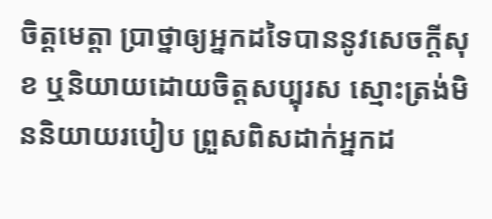ចិត្តមេត្តា ប្រាថ្នាឲ្យអ្នកដទៃបាននូវសេចក្តីសុខ ឬនិយាយដោយចិត្តសប្បុរស ស្មោះត្រង់មិននិយាយរបៀប ព្រួសពិសដាក់អ្នកដ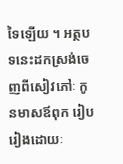ទៃឡើយ ។ អត្ថបទនេះដកស្រង់ចេញពីសៀវភៅៈ កូនមាសឪពុក រៀបរៀងដោយៈ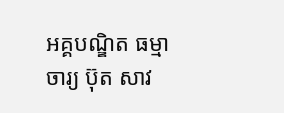អគ្គបណ្ឌិត ធម្មាចារ្យ ប៊ុត សាវ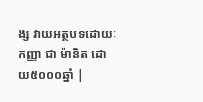ង្ស វាយអត្ថបទដោយៈ កញ្ញា ជា ម៉ានិត ដោយ៥០០០ឆ្នាំ |